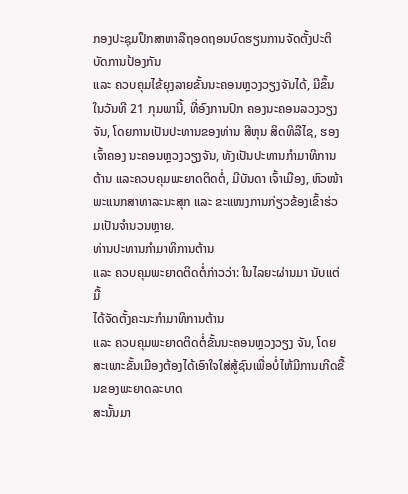ກອງປະຊຸມປຶກສາຫາລືຖອດຖອນບົດຮຽນການຈັດຕັ້ງປະຕິບັດການປ້ອງກັນ
ແລະ ຄວບຄຸມໄຂ້ຍຸງລາຍຂັ້ນນະຄອນຫຼວງວຽງຈັນໄດ້, ມີຂຶ້ນໃນວັນທີ 21 ກຸມພານີ້, ທີ່ອົງການປົກ ຄອງນະຄອນລວງວຽງຈັນ, ໂດຍການເປັນປະທານຂອງທ່ານ ສີຫຸນ ສິດທິລືໄຊ, ຮອງເຈົ້າຄອງ ນະຄອນຫຼວງວຽງຈັນ, ທັງເປັນປະທານກຳມາທິການຕ້ານ ແລະຄວບຄຸມພະຍາດຕິດຕໍ່, ມີບັນດາ ເຈົ້າເມືອງ, ຫົວໜ້າພະແນກສາທາລະນະສຸກ ແລະ ຂະແໜງການກ່ຽວຂ້ອງເຂົ້າຮ່ວມເປັນຈຳນວນຫຼາຍ.
ທ່ານປະທານກຳມາທິການຕ້ານ
ແລະ ຄວບຄຸມພະຍາດຕິດຕໍ່ກ່າວວ່າ: ໃນໄລຍະຜ່ານມາ ນັບແຕ່ມື້
ໄດ້ຈັດຕັ້ງຄະນະກຳມາທິການຕ້ານ
ແລະ ຄວບຄຸມພະຍາດຕິດຕໍ່ຂັ້ນນະຄອນຫຼວງວຽງ ຈັນ, ໂດຍສະເພາະຂັ້ນເມືອງຕ້ອງໄດ້ເອົາໃຈໃສ່ສູ້ຊົນເພື່ອບໍ່ໄຫ້ມີການເກີດຂື້ນຂອງພະຍາດລະບາດ
ສະນັ້ນມາ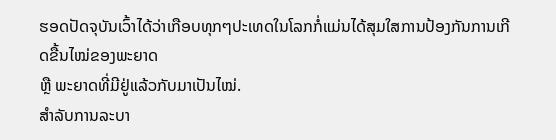ຮອດປັດຈຸບັນເວົ້າໄດ້ວ່າເກືອບທຸກໆປະເທດໃນໂລກກໍ່ແມ່ນໄດ້ສຸມໃສການປ້ອງກັນການເກີດຂື້ນໄໝ່ຂອງພະຍາດ
ຫຼື ພະຍາດທີ່ມີຢູ່ແລ້ວກັບມາເປັນໄໝ່.
ສຳລັບການລະບາ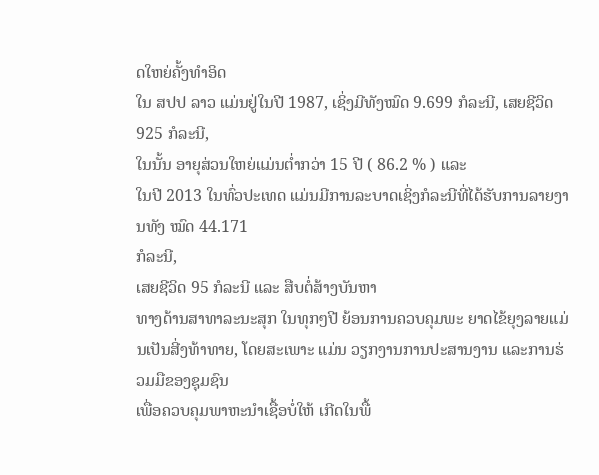ດໃຫຍ່ຄັ້ງທຳອິດ
ໃນ ສປປ ລາວ ແມ່ນຢູ່ໃນປີ 1987, ເຊິ່ງມີທັງໝົດ 9.699 ກໍລະນີ, ເສຍຊີວິດ 925 ກໍລະນີ,
ໃນນັ້ນ ອາຍຸສ່ວນໃຫຍ່ແມ່ນຕໍ່າກວ່າ 15 ປີ ( 86.2 % ) ແລະ
ໃນປີ 2013 ໃນທົ່ວປະເທດ ແມ່ນມີການລະບາດເຊິ່ງກໍລະນີທີ່ໄດ້ຮັບການລາຍງານທັງ ໝົດ 44.171
ກໍລະນີ,
ເສຍຊີວິດ 95 ກໍລະນີ ແລະ ສືບຕໍ່ສ້າງບັນຫາ
ທາງດ້ານສາທາລະນະສຸກ ໃນທຸກໆປີ ຍ້ອນການຄວບຄຸມພະ ຍາດໄຂ້ຍຸງລາຍແມ່ນເປັນສີ່ງທ້າທາຍ, ໂດຍສະເພາະ ແມ່ນ ວຽກງານການປະສານງານ ແລະການຮ່ວມມືຂອງຊຸມຊົນ
ເພື່ອຄວບຄຸມພາຫະນຳເຊື້ອບໍ່ໃຫ້ ເກີດໃນພື້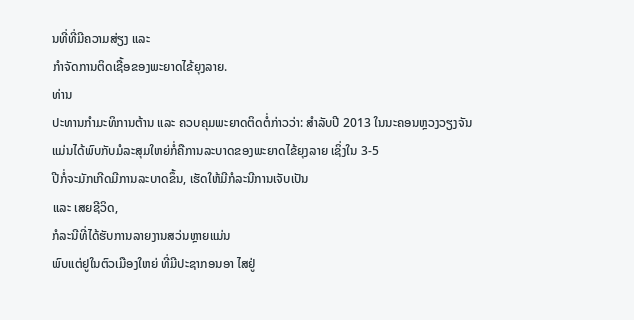ນທີ່ທີ່ມີຄວາມສ່ຽງ ແລະ
ກຳຈັດການຕິດເຊື້ອຂອງພະຍາດໄຂ້ຍຸງລາຍ.
ທ່ານ
ປະທານກຳມະທິການຕ້ານ ແລະ ຄວບຄຸມພະຍາດຕິດຕໍ່ກ່າວວ່າ: ສຳລັບປີ 2013 ໃນນະຄອນຫຼວງວຽງຈັນ
ແມ່ນໄດ້ພົບກັບມໍລະສຸມໃຫຍ່ກໍ່ຄືການລະບາດຂອງພະຍາດໄຂ້ຍຸງລາຍ ເຊິ່ງໃນ 3-5
ປີກໍ່ຈະມັກເກີດມີການລະບາດຂຶ້ນ, ເຮັດໃຫ້ມີກໍລະນີການເຈັບເປັນ
ແລະ ເສຍຊີວິດ,
ກໍລະນີທີ່ໄດ້ຮັບການລາຍງານສວ່ນຫຼາຍແມ່ນ
ພົບແຕ່ຢູໃນຕົວເມືອງໃຫຍ່ ທີ່ມີປະຊາກອນອາ ໄສຢູ່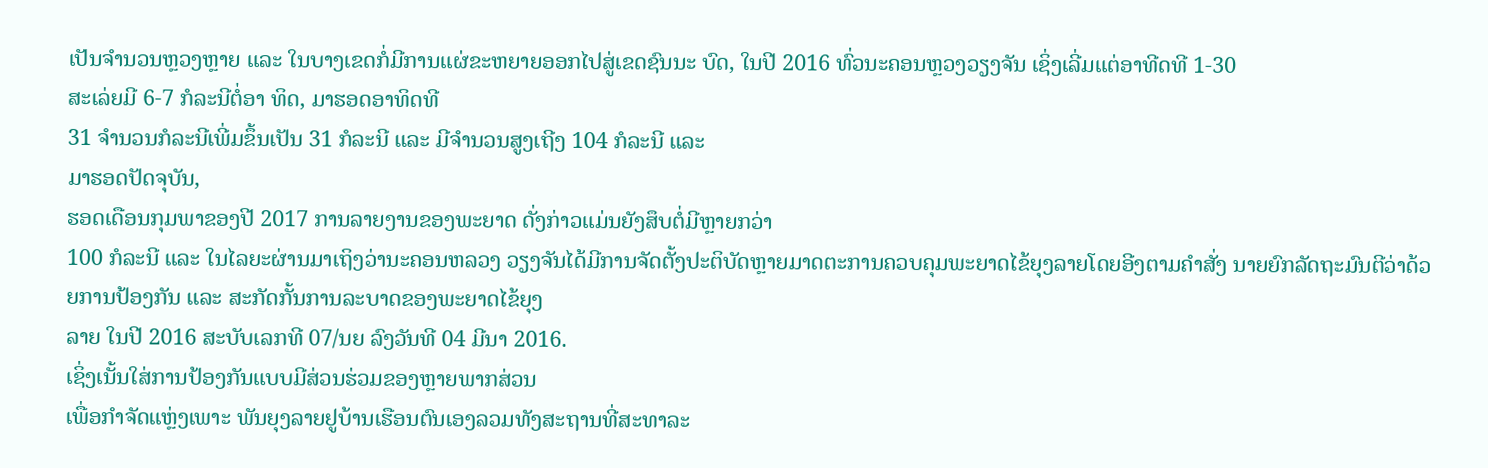ເປັນຈຳນວນຫຼວງຫຼາຍ ແລະ ໃນບາງເຂດກໍ່ມີການແຜ່ຂະຫຍາຍອອກໄປສູ່ເຂດຊົນນະ ບົດ, ໃນປີ 2016 ທົ່ວນະຄອນຫຼວງວຽງຈັນ ເຊິ່ງເລີ່ມແຕ່ອາທີດທີ 1-30
ສະເລ່ຍມີ 6-7 ກໍລະນີຕໍ່ອາ ທິດ, ມາຮອດອາທິດທີ
31 ຈໍານວນກໍລະນີເພີ່ມຂຶ້ນເປັນ 31 ກໍລະນີ ແລະ ມີຈຳນວນສູງເຖີງ 104 ກໍລະນີ ແລະ
ມາຮອດປັດຈຸບັນ,
ຮອດເດືອນກຸມພາຂອງປີ 2017 ການລາຍງານຂອງພະຍາດ ດັ່ງກ່າວແມ່ນຍັງສຶບຕໍ່ມີຫຼາຍກວ່າ
100 ກໍລະນີ ແລະ ໃນໄລຍະຜ່ານມາເຖິງວ່ານະຄອນຫລວງ ວຽງຈັນໄດ້ມີການຈັດຕັ້ງປະຕິບັດຫຼາຍມາດຕະການຄວບຄຸມພະຍາດໄຂ້ຍຸງລາຍໂດຍອີງຕາມຄຳສັ່ງ ນາຍຍົກລັດຖະມົນຕີວ່າດ້ວຍການປ້ອງກັນ ແລະ ສະກັດກັ້ນການລະບາດຂອງພະຍາດໄຂ້ຍຸງ
ລາຍ ໃນປີ 2016 ສະບັບເລກທີ 07/ນຍ ລົງວັນທີ 04 ມີນາ 2016.
ເຊິ່ງເນັ້ນໃສ່ການປ້ອງກັນແບບມີສ່ວນຮ່ວມຂອງຫຼາຍພາກສ່ວນ
ເພື່ອກຳຈັດແຫຼ່ງເພາະ ພັນຍຸງລາຍຢູບ້ານເຮືອນຕົນເອງລວມທັງສະຖານທີ່ສະທາລະ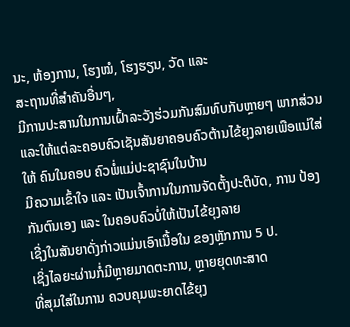ນະ, ຫ້ອງການ, ໂຮງໝໍ, ໂຮງຮຽນ, ວັດ ແລະ
ສະຖານທີ່ສຳຄັນອື່ນໆ,
ມີການປະສານໃນການເຝົ້າລະວັງຮ່ວມກັນສົມທົບກັບຫຼາຍໆ ພາກສ່ວນ
ແລະໃຫ້ແຕ່ລະຄອບຄົວເຊັນສັນຍາຄອບຄົວຕ້ານໄຂ້ຍຸງລາຍເພືອແນ່ໃສ່ໃຫ້ ຄົນໃນຄອບ ຄົວພໍ່ແມ່ປະຊາຊົນໃນບ້ານ
ມີຄວາມເຂົ້າໃຈ ແລະ ເປັນເຈົ້າການໃນການຈັດຕັ້ງປະຕິບັດ, ການ ປ້ອງກັນຕົນເອງ ແລະ ໃນຄອບຄົວບໍ່ໃຫ້ເປັນໄຂ້ຍຸງລາຍ
ເຊີ່ງໃນສັນຍາດັ່ງກ່າວແມ່ນເອົາເນື້ອໃນ ຂອງຫຼັກການ 5 ປ.
ເຊິ່ງໄລຍະຜ່ານກໍ່ມີຫຼາຍມາດຕະການ, ຫຼາຍຍຸດທະສາດ
ທີ່ສຸມໃສ່ໃນການ ຄວບຄຸມພະຍາດໄຂ້ຍຸງ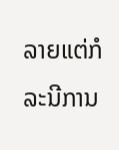ລາຍແຕ່ກໍລະນີການ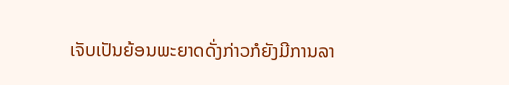ເຈັບເປັນຍ້ອນພະຍາດດັ່ງກ່າວກໍຍັງມີການລາ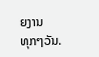ຍງານ
ທຸກໆວັນ.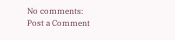No comments:
Post a Comment